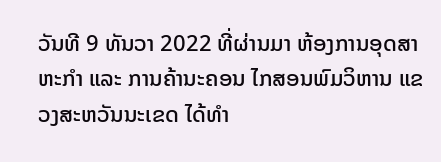ວັນທີ 9 ທັນວາ 2022 ທີ່ຜ່ານມາ ຫ້ອງການອຸດສາຫະກຳ ແລະ ການຄ້ານະຄອນ ໄກສອນພົມວິຫານ ແຂວງສະຫວັນນະເຂດ ໄດ້ທໍາ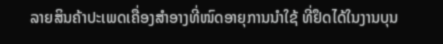ລາຍສິນຄ້າປະເພດເຄື່ອງສຳອາງທີ່ໜົດອາຍຸການນຳໃຊ້ ທີ່ຢຶດໄດ້ໃນງານບຸນ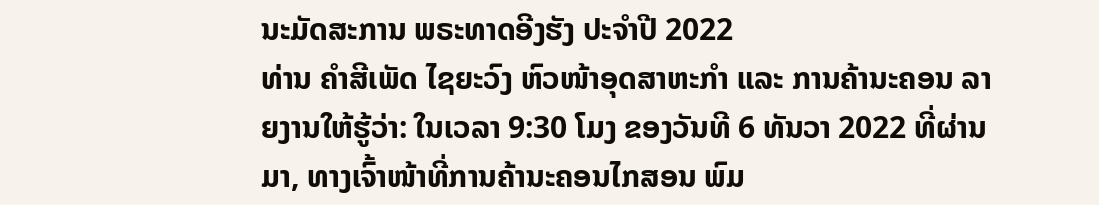ນະມັດສະການ ພຣະທາດອີງຮັງ ປະຈຳປີ 2022
ທ່ານ ຄຳສີເພັດ ໄຊຍະວົງ ຫົວໜ້າອຸດສາຫະກໍາ ແລະ ການຄ້ານະຄອນ ລາຍງານໃຫ້ຮູ້ວ່າ: ໃນເວລາ 9:30 ໂມງ ຂອງວັນທີ 6 ທັນວາ 2022 ທີ່ຜ່ານມາ, ທາງເຈົ້າໜ້າທີ່ການຄ້ານະຄອນໄກສອນ ພົມ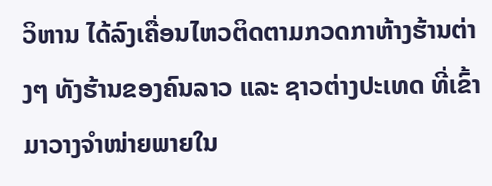ວິຫານ ໄດ້ລົງເຄື່ອນໄຫວຕິດຕາມກວດກາຫ້າງຮ້ານຕ່າງໆ ທັງຮ້ານຂອງຄົນລາວ ແລະ ຊາວຕ່າງປະເທດ ທີ່ເຂົ້າມາວາງຈຳໜ່າຍພາຍໃນ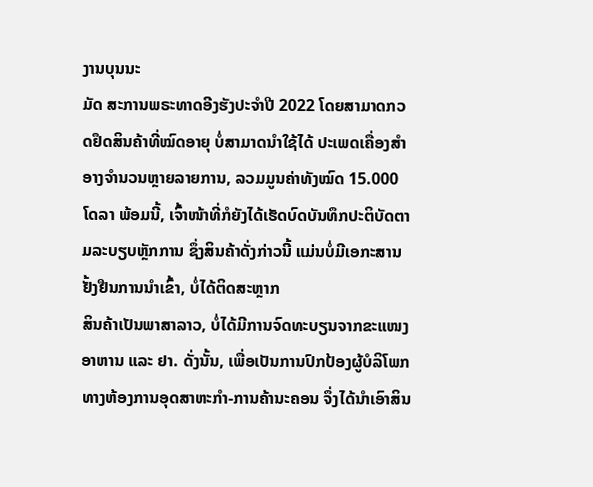ງານບຸນນະ
ມັດ ສະການພຣະທາດອີງຮັງປະຈຳປີ 2022 ໂດຍສາມາດກວດຢຶດສິນຄ້າທີ່ໝົດອາຍຸ ບໍ່ສາມາດນໍາໃຊ້ໄດ້ ປະເພດເຄື່ອງສຳອາງຈຳນວນຫຼາຍລາຍການ, ລວມມູນຄ່າທັງໝົດ 15.000 ໂດລາ ພ້ອມນີ້, ເຈົ້າໜ້າທີ່ກໍຍັງໄດ້ເຮັດບົດບັນທຶກປະຕິບັດຕາມລະບຽບຫຼັກການ ຊຶ່ງສິນຄ້າດັ່ງກ່າວນີ້ ແມ່ນບໍ່ມີເອກະສານຢັ້ງຢືນການນຳເຂົ້າ, ບໍ່ໄດ້ຕິດສະຫຼາກ
ສິນຄ້າເປັນພາສາລາວ, ບໍ່ໄດ້ມີການຈົດທະບຽນຈາກຂະແໜງອາຫານ ແລະ ຢາ. ດັ່ງນັ້ນ, ເພື່ອເປັນການປົກປ້ອງຜູ້ບໍລິໂພກ ທາງຫ້ອງການອຸດສາຫະກຳ-ການຄ້ານະຄອນ ຈຶ່ງໄດ້ນຳເອົາສິນ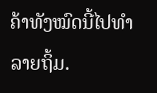ຄ້າທັງໝົດນີ້ໄປທຳລາຍຖິ້ມ.